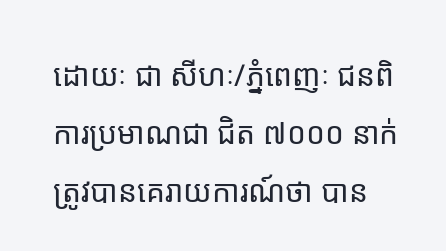ដោយៈ ជា សីហៈ/ភ្នំពេញៈ ជនពិការប្រមាណជា ជិត ៧០០០ នាក់ ត្រូវបានគេរាយការណ៍ថា បាន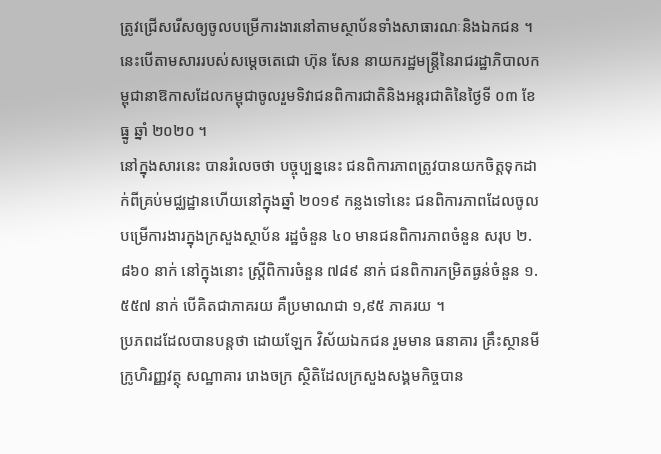ត្រូវជ្រើសរើសឲ្យចូលបម្រើការងារនៅតាមស្ថាប័នទាំងសាធារណៈនិងឯកជន ។ នេះបើតាមសាររបស់សម្តេចតេជោ ហ៊ុន សែន នាយករដ្ឋមន្ត្រីនៃរាជរដ្ឋាភិបាលកម្ពុជានាឱកាសដែលកម្ពុជាចូលរួមទិវាជនពិការជាតិនិងអន្តរជាតិនៃថ្ងៃទី ០៣ ខែ ធ្នូ ឆ្នាំ ២០២០ ។
នៅក្នុងសារនេះ បានរំលេចថា បច្ចុប្បន្ននេះ ជនពិការភាពត្រូវបានយកចិត្តទុកដាក់ពីគ្រប់មជ្ឈដ្ឋានហើយនៅក្នុងឆ្នាំ ២០១៩ កន្លងទៅនេះ ជនពិការភាពដែលចូលបម្រើការងារក្នុងក្រសួងស្ថាប័ន រដ្ឋចំនួន ៤០ មានជនពិការភាពចំនួន សរុប ២.៨៦០ នាក់ នៅក្នុងនោះ ស្ត្រីពិការចំនួន ៧៨៩ នាក់ ជនពិការកម្រិតធ្ងន់ចំនួន ១.៥៥៧ នាក់ បើគិតជាភាគរយ គឺប្រមាណជា ១,៩៥ ភាគរយ ។
ប្រភពដដែលបានបន្តថា ដោយឡែក វិស័យឯកជន រួមមាន ធនាគារ គ្រឹះស្ថានមីក្រូហិរញ្ញវត្ថុ សណ្ឋាគារ រោងចក្រ ស្ថិតិដែលក្រសួងសង្គមកិច្ចបាន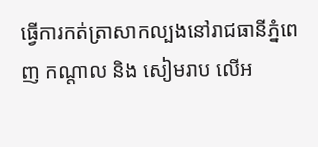ធ្វើការកត់ត្រាសាកល្បងនៅរាជធានីភ្នំពេញ កណ្តាល និង សៀមរាប លើអ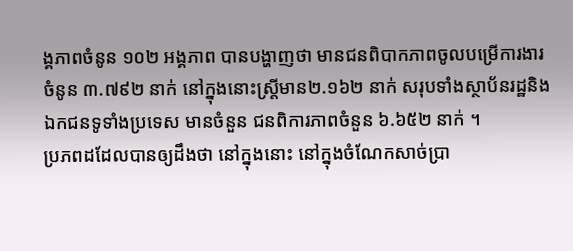ង្គភាពចំនូន ១០២ អង្គភាព បានបង្ហាញថា មានជនពិបាកភាពចូលបម្រើការងារចំនូន ៣.៧៩២ នាក់ នៅក្នុងនោះស្ត្រីមាន២.១៦២ នាក់ សរុបទាំងស្ថាប័នរដ្ឋនិងឯកជនទូទាំងប្រទេស មានចំនួន ជនពិការភាពចំនួន ៦.៦៥២ នាក់ ។
ប្រភពដដែលបានឲ្យដឹងថា នៅក្នុងនោះ នៅក្នុងចំណែកសាច់ប្រា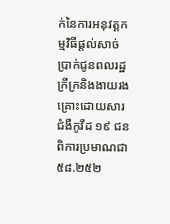ក់នៃការអនុវត្តកម្មវិធីផ្តល់សាច់ប្រាក់ជូនពលរដ្ឋក្រីក្រនិងងាយរងគ្រោះដោយសារជំងឺកូវីដ ១៩ ជនពិការប្រមាណជា ៥៨.២៥២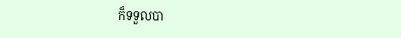ក៏ទទួលបា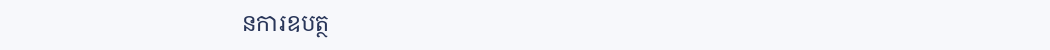នការឧបត្ថ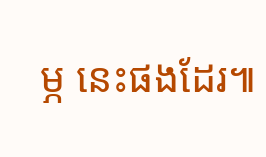ម្ភ នេះផងដែរ៕